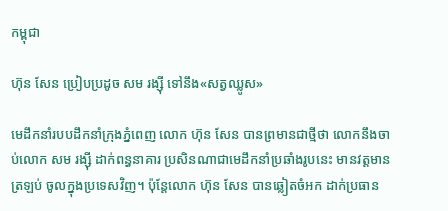កម្ពុជា

ហ៊ុន សែន ប្រៀបប្រដូច សម រង្ស៊ី ទៅនឹង«សត្វឈ្លូស»

មេដឹកនាំរបបដឹកនាំក្រុងភ្នំពេញ លោក ហ៊ុន សែន បានព្រមានជាថ្មីថា លោកនឹងចាប់លោក សម រង្ស៊ី ដាក់ពន្ធនាគារ ប្រសិនណាជាមេដឹកនាំប្រឆាំងរូបនេះ មានវត្តមានត្រឡប់ ចូលក្នុងប្រទេសវិញ។ ប៉ុន្តែលោក ហ៊ុន សែន បានឆ្លៀតចំអក ដាក់ប្រធាន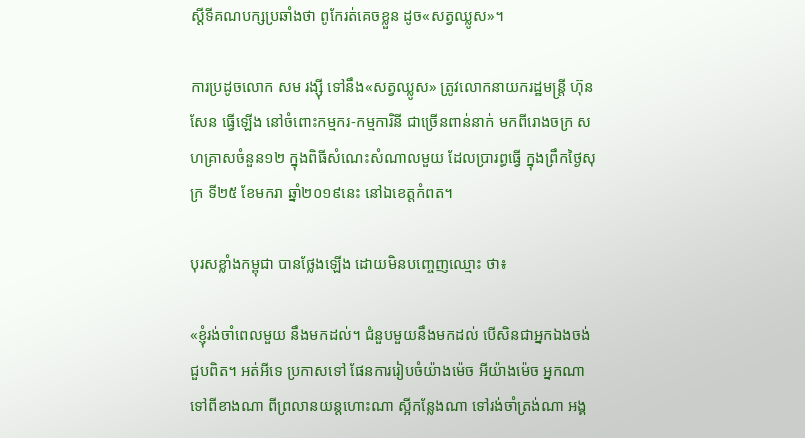ស្ដីទីគណបក្សប្រឆាំងថា ពូកែរត់គេចខ្លួន ដូច«សត្វឈ្លូស»។

ការប្រដូចលោក សម រង្ស៊ី ទៅនឹង«សត្វឈ្លូស» ត្រូវលោកនាយករដ្ឋមន្ត្រី ហ៊ុន សែន ធ្វើឡើង នៅចំពោះកម្មករ-កម្មការិនី ជាច្រើនពាន់នាក់ មកពីរោងចក្រ សហគ្រាសចំនួន១២ ក្នុងពិធីសំណេះសំណាលមួយ ដែលប្រារព្ធធ្វើ ក្នុងព្រឹកថ្ងៃសុក្រ ទី២៥ ខែមករា ឆ្នាំ២០១៩នេះ នៅឯខេត្តកំពត។

បុរសខ្លាំងកម្ពុជា បានថ្លែងឡើង ដោយមិនបញ្ចេញឈ្មោះ ថា៖

«ខ្ញុំរង់ចាំពេលមួយ នឹងមកដល់។ ជំនួបមួយនឹងមកដល់ បើសិនជាអ្នកឯងចង់ជួបពិត។ អត់អីទេ ប្រកាសទៅ ផែនការរៀបចំយ៉ាងម៉េច អីយ៉ាងម៉េច អ្នកណាទៅពីខាងណា ពីព្រលានយន្ដហោះណា ស្អីកន្លែងណា ទៅរង់ចាំត្រង់ណា អង្គ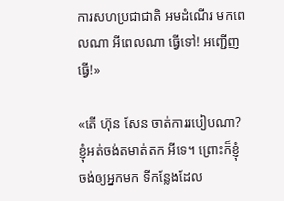ការសហប្រជាជាតិ អមដំណើរ មកពេលណា អីពេលណា ធ្វើទៅ! អញ្ជើញធ្វើ!»

«តើ ហ៊ុន សែន ចាត់ការរបៀបណា? ខ្ញុំអត់ចង់តមាត់តក អីទេ។ ព្រោះក៏ខ្ញុំ ចង់ឲ្យអ្នកមក ទីកន្លែងដែល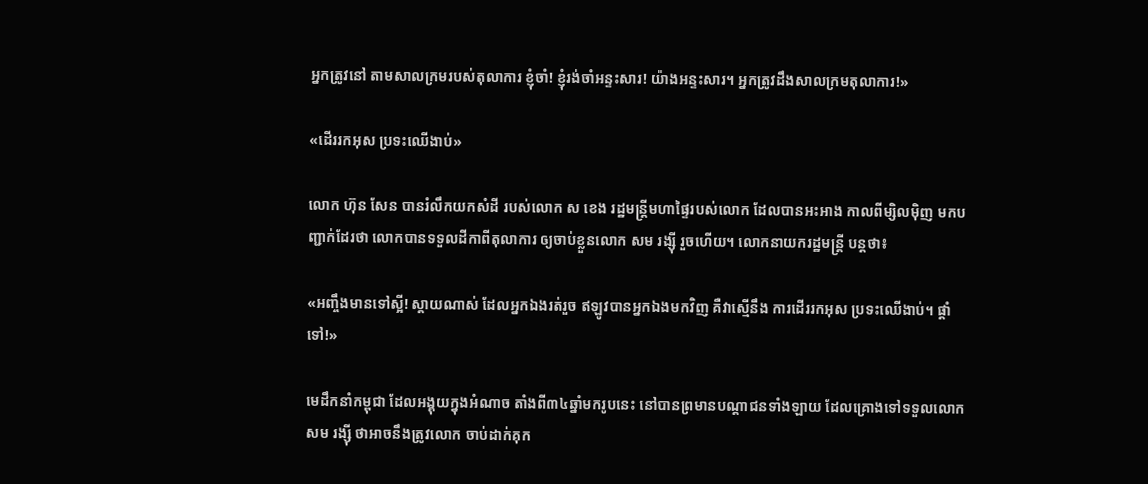អ្នកត្រូវនៅ តាមសាលក្រមរបស់តុលាការ ខ្ញុំចាំ! ខ្ញុំរង់ចាំអន្ទះសារ! យ៉ាងអន្ទះសារ។ អ្នកត្រូវដឹងសាលក្រមតុលាការ!»

«ដើររកអុស ប្រទះឈើងាប់»

លោក ហ៊ុន សែន បានរំលឹកយកសំដី របស់លោក ស ខេង រដ្ឋមន្ត្រីមហាផ្ទៃរបស់លោក ដែលបានអះអាង កាលពីម្សិលម៉ិញ មកបញ្ជាក់ដែរថា លោកបានទទួលដីកាពីតុលាការ ឲ្យចាប់ខ្លួនលោក សម រង្ស៊ី រួចហើយ។ លោកនាយករដ្ឋមន្ត្រី បន្តថា៖

«អញ្ចឹងមានទៅស្អី! ស្ដាយណាស់ ដែលអ្នកឯងរត់រួច ឥឡូវបានអ្នកឯងមកវិញ គឺវាស្មើនឹង ការដើររកអុស ប្រទះឈើងាប់។ ផ្ដាំទៅ!»

មេដឹកនាំកម្ពុជា ដែលអង្គុយក្នុងអំណាច តាំងពី៣៤ឆ្នាំមករូបនេះ នៅបានព្រមានបណ្ដាជនទាំងឡាយ ដែលគ្រោងទៅទទួលលោក សម រង្ស៊ី ថាអាចនឹងត្រូវលោក ចាប់ដាក់គុក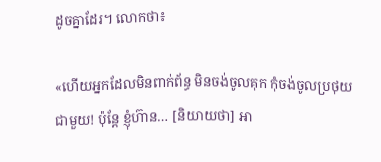ដូចគ្នាដែរ។ លោកថា៖

«ហើយអ្នកដែលមិនពាក់ព័ន្ធ មិនចង់ចូលគុក កុំចង់ចូលប្រថុយជាមួយ! ប៉ុន្តែ ខ្ញុំហ៊ាន… [និយាយថា] អា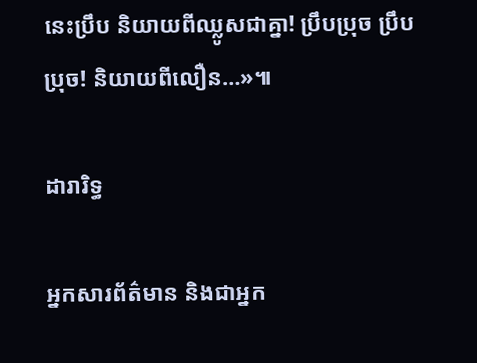នេះប្រឹប និយាយពីឈ្លូសជាគ្នា! ប្រឹបប្រុច ប្រឹបប្រុច! និយាយពីលឿន…»៕

ដារារិទ្ធ

អ្នកសារព័ត៌មាន និងជាអ្នក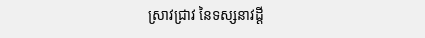ស្រាវជ្រាវ នៃទស្សនាវដ្ដី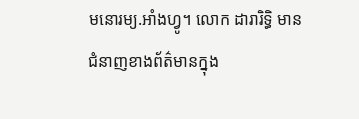មនោរម្យ.អាំងហ្វូ។ លោក ដារារិទ្ធិ មានជំនាញខាងព័ត៌មានក្នុង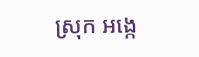ស្រុក អង្កេ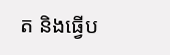ត និងធ្វើប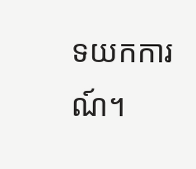ទយកការណ៍។